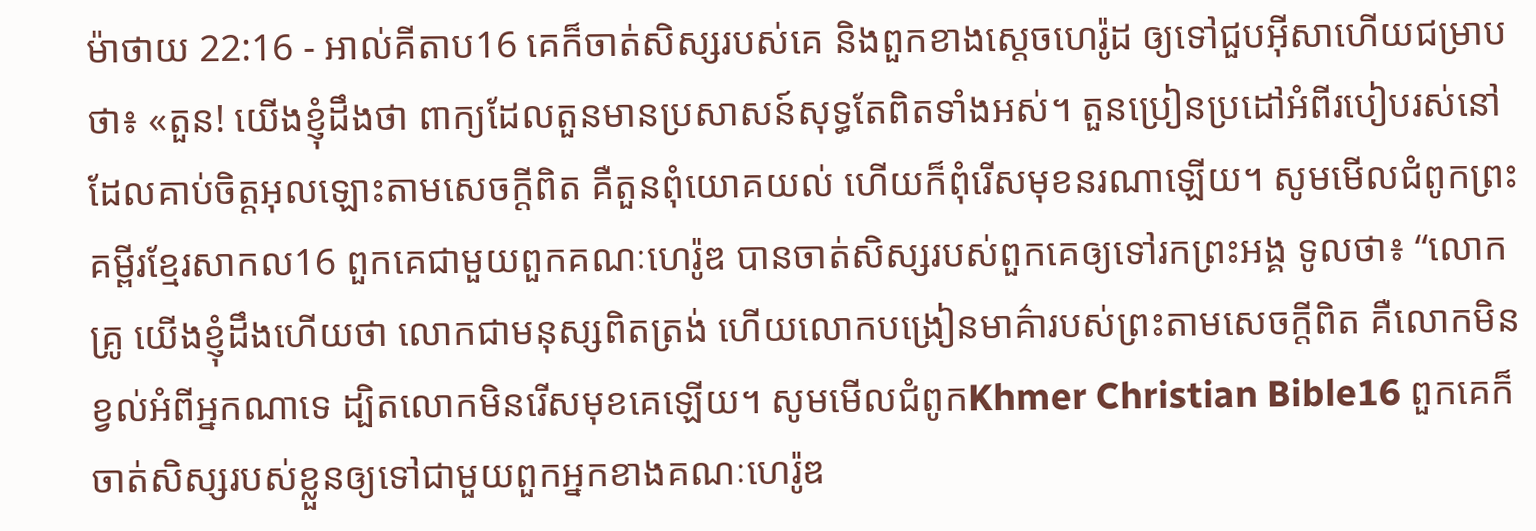ម៉ាថាយ 22:16 - អាល់គីតាប16 គេក៏ចាត់សិស្សរបស់គេ និងពួកខាងស្ដេចហេរ៉ូដ ឲ្យទៅជួបអ៊ីសាហើយជម្រាបថា៖ «តួន! យើងខ្ញុំដឹងថា ពាក្យដែលតួនមានប្រសាសន៍សុទ្ធតែពិតទាំងអស់។ តួនប្រៀនប្រដៅអំពីរបៀបរស់នៅ ដែលគាប់ចិត្តអុលឡោះតាមសេចក្ដីពិត គឺតួនពុំយោគយល់ ហើយក៏ពុំរើសមុខនរណាឡើយ។ សូមមើលជំពូកព្រះគម្ពីរខ្មែរសាកល16 ពួកគេជាមួយពួកគណៈហេរ៉ូឌ បានចាត់សិស្សរបស់ពួកគេឲ្យទៅរកព្រះអង្គ ទូលថា៖ “លោកគ្រូ យើងខ្ញុំដឹងហើយថា លោកជាមនុស្សពិតត្រង់ ហើយលោកបង្រៀនមាគ៌ារបស់ព្រះតាមសេចក្ដីពិត គឺលោកមិនខ្វល់អំពីអ្នកណាទេ ដ្បិតលោកមិនរើសមុខគេឡើយ។ សូមមើលជំពូកKhmer Christian Bible16 ពួកគេក៏ចាត់សិស្សរបស់ខ្លួនឲ្យទៅជាមួយពួកអ្នកខាងគណៈហេរ៉ូឌ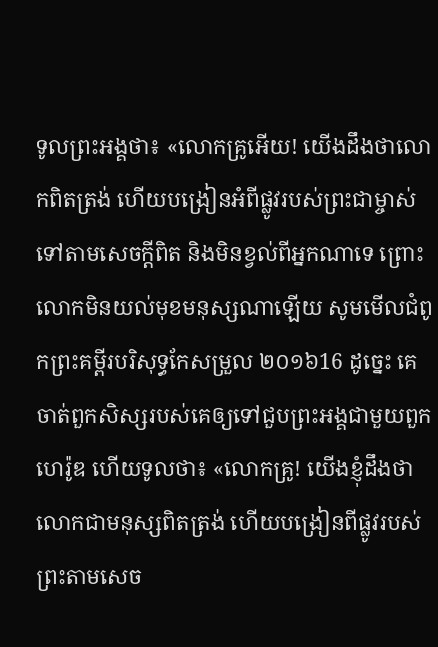ទូលព្រះអង្គថា៖ «លោកគ្រូអើយ! យើងដឹងថាលោកពិតត្រង់ ហើយបង្រៀនអំពីផ្លូវរបស់ព្រះជាម្ចាស់ទៅតាមសេចក្ដីពិត និងមិនខ្វល់ពីអ្នកណាទេ ព្រោះលោកមិនយល់មុខមនុស្សណាឡើយ សូមមើលជំពូកព្រះគម្ពីរបរិសុទ្ធកែសម្រួល ២០១៦16 ដូច្នេះ គេចាត់ពួកសិស្សរបស់គេឲ្យទៅជួបព្រះអង្គជាមួយពួកហេរ៉ូឌ ហើយទូលថា៖ «លោកគ្រូ! យើងខ្ញុំដឹងថា លោកជាមនុស្សពិតត្រង់ ហើយបង្រៀនពីផ្លូវរបស់ព្រះតាមសេច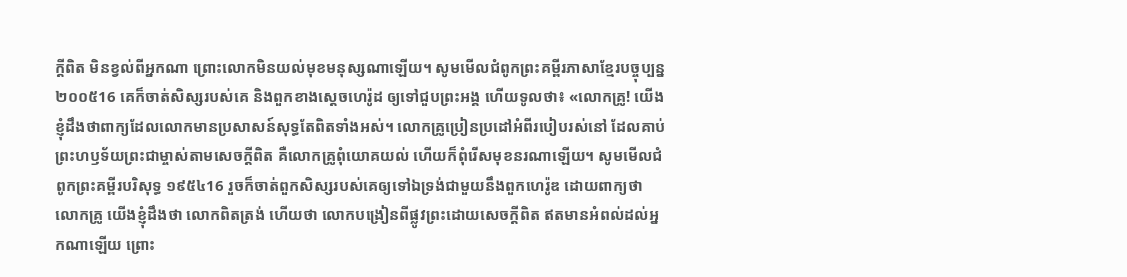ក្តីពិត មិនខ្វល់ពីអ្នកណា ព្រោះលោកមិនយល់មុខមនុស្សណាឡើយ។ សូមមើលជំពូកព្រះគម្ពីរភាសាខ្មែរបច្ចុប្បន្ន ២០០៥16 គេក៏ចាត់សិស្សរបស់គេ និងពួកខាងស្ដេចហេរ៉ូដ ឲ្យទៅជួបព្រះអង្គ ហើយទូលថា៖ «លោកគ្រូ! យើងខ្ញុំដឹងថាពាក្យដែលលោកមានប្រសាសន៍សុទ្ធតែពិតទាំងអស់។ លោកគ្រូប្រៀនប្រដៅអំពីរបៀបរស់នៅ ដែលគាប់ព្រះហឫទ័យព្រះជាម្ចាស់តាមសេចក្ដីពិត គឺលោកគ្រូពុំយោគយល់ ហើយក៏ពុំរើសមុខនរណាឡើយ។ សូមមើលជំពូកព្រះគម្ពីរបរិសុទ្ធ ១៩៥៤16 រួចក៏ចាត់ពួកសិស្សរបស់គេឲ្យទៅឯទ្រង់ជាមួយនឹងពួកហេរ៉ូឌ ដោយពាក្យថា លោកគ្រូ យើងខ្ញុំដឹងថា លោកពិតត្រង់ ហើយថា លោកបង្រៀនពីផ្លូវព្រះដោយសេចក្ដីពិត ឥតមានអំពល់ដល់អ្នកណាឡើយ ព្រោះ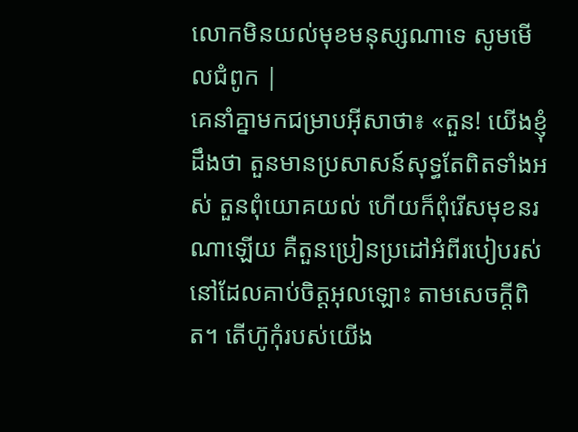លោកមិនយល់មុខមនុស្សណាទេ សូមមើលជំពូក |
គេនាំគ្នាមកជម្រាបអ៊ីសាថា៖ «តួន! យើងខ្ញុំដឹងថា តួនមានប្រសាសន៍សុទ្ធតែពិតទាំងអស់ តួនពុំយោគយល់ ហើយក៏ពុំរើសមុខនរណាឡើយ គឺតួនប្រៀនប្រដៅអំពីរបៀបរស់នៅដែលគាប់ចិត្តអុលឡោះ តាមសេចក្ដីពិត។ តើហ៊ូកុំរបស់យើង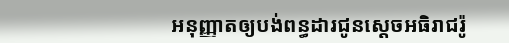អនុញ្ញាតឲ្យបង់ពន្ធដារជូនស្តេចអធិរាជរ៉ូ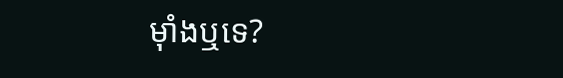ម៉ាំងឬទេ?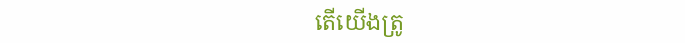តើយើងត្រូ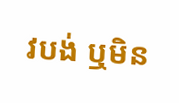វបង់ ឬមិន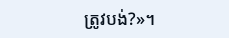ត្រូវបង់?»។